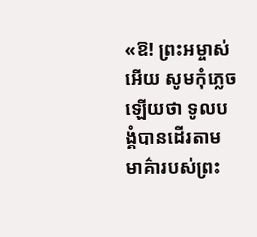«ឱ! ព្រះអម្ចាស់អើយ សូមកុំភ្លេចឡើយថា ទូលបង្គំបានដើរតាមមាគ៌ារបស់ព្រះ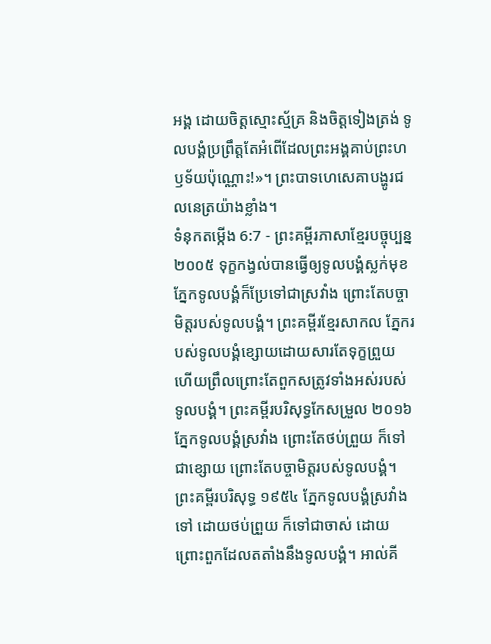អង្គ ដោយចិត្តស្មោះស្ម័គ្រ និងចិត្តទៀងត្រង់ ទូលបង្គំប្រព្រឹត្តតែអំពើដែលព្រះអង្គគាប់ព្រះហឫទ័យប៉ុណ្ណោះ!»។ ព្រះបាទហេសេគាបង្ហូរជលនេត្រយ៉ាងខ្លាំង។
ទំនុកតម្កើង 6:7 - ព្រះគម្ពីរភាសាខ្មែរបច្ចុប្បន្ន ២០០៥ ទុក្ខកង្វល់បានធ្វើឲ្យទូលបង្គំស្លក់មុខ ភ្នែកទូលបង្គំក៏ប្រែទៅជាស្រវាំង ព្រោះតែបច្ចាមិត្តរបស់ទូលបង្គំ។ ព្រះគម្ពីរខ្មែរសាកល ភ្នែករបស់ទូលបង្គំខ្សោយដោយសារតែទុក្ខព្រួយ ហើយព្រឹលព្រោះតែពួកសត្រូវទាំងអស់របស់ទូលបង្គំ។ ព្រះគម្ពីរបរិសុទ្ធកែសម្រួល ២០១៦ ភ្នែកទូលបង្គំស្រវាំង ព្រោះតែថប់ព្រួយ ក៏ទៅជាខ្សោយ ព្រោះតែបច្ចាមិត្តរបស់ទូលបង្គំ។ ព្រះគម្ពីរបរិសុទ្ធ ១៩៥៤ ភ្នែកទូលបង្គំស្រវាំងទៅ ដោយថប់ព្រួយ ក៏ទៅជាចាស់ ដោយព្រោះពួកដែលតតាំងនឹងទូលបង្គំ។ អាល់គី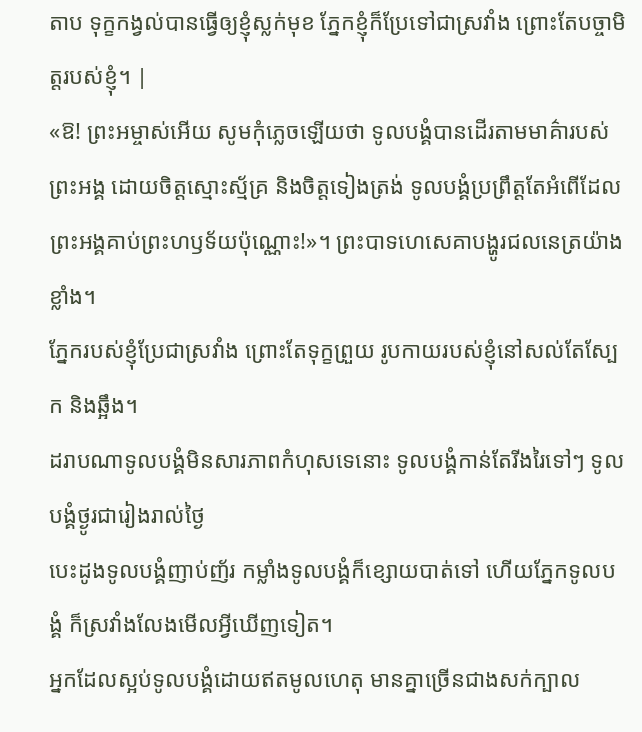តាប ទុក្ខកង្វល់បានធ្វើឲ្យខ្ញុំស្លក់មុខ ភ្នែកខ្ញុំក៏ប្រែទៅជាស្រវាំង ព្រោះតែបច្ចាមិត្តរបស់ខ្ញុំ។ |
«ឱ! ព្រះអម្ចាស់អើយ សូមកុំភ្លេចឡើយថា ទូលបង្គំបានដើរតាមមាគ៌ារបស់ព្រះអង្គ ដោយចិត្តស្មោះស្ម័គ្រ និងចិត្តទៀងត្រង់ ទូលបង្គំប្រព្រឹត្តតែអំពើដែលព្រះអង្គគាប់ព្រះហឫទ័យប៉ុណ្ណោះ!»។ ព្រះបាទហេសេគាបង្ហូរជលនេត្រយ៉ាងខ្លាំង។
ភ្នែករបស់ខ្ញុំប្រែជាស្រវាំង ព្រោះតែទុក្ខព្រួយ រូបកាយរបស់ខ្ញុំនៅសល់តែស្បែក និងឆ្អឹង។
ដរាបណាទូលបង្គំមិនសារភាពកំហុសទេនោះ ទូលបង្គំកាន់តែរីងរៃទៅៗ ទូលបង្គំថ្ងូរជារៀងរាល់ថ្ងៃ
បេះដូងទូលបង្គំញាប់ញ័រ កម្លាំងទូលបង្គំក៏ខ្សោយបាត់ទៅ ហើយភ្នែកទូលបង្គំ ក៏ស្រវាំងលែងមើលអ្វីឃើញទៀត។
អ្នកដែលស្អប់ទូលបង្គំដោយឥតមូលហេតុ មានគ្នាច្រើនជាងសក់ក្បាល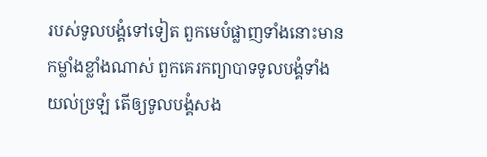របស់ទូលបង្គំទៅទៀត ពួកមេបំផ្លាញទាំងនោះមានកម្លាំងខ្លាំងណាស់ ពួកគេរកព្យាបាទទូលបង្គំទាំងយល់ច្រឡំ តើឲ្យទូលបង្គំសង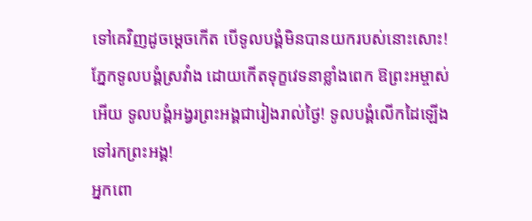ទៅគេវិញដូចម្ដេចកើត បើទូលបង្គំមិនបានយករបស់នោះសោះ!
ភ្នែកទូលបង្គំស្រវាំង ដោយកើតទុក្ខវេទនាខ្លាំងពេក ឱព្រះអម្ចាស់អើយ ទូលបង្គំអង្វរព្រះអង្គជារៀងរាល់ថ្ងៃ! ទូលបង្គំលើកដៃឡើងទៅរកព្រះអង្គ!
អ្នកពោ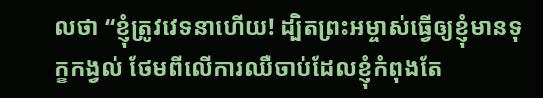លថា “ខ្ញុំត្រូវវេទនាហើយ! ដ្បិតព្រះអម្ចាស់ធ្វើឲ្យខ្ញុំមានទុក្ខកង្វល់ ថែមពីលើការឈឺចាប់ដែលខ្ញុំកំពុងតែ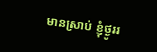មានស្រាប់ ខ្ញុំថ្ងូររ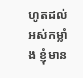ហូតដល់អស់កម្លាំង ខ្ញុំមាន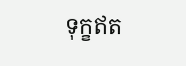ទុក្ខឥត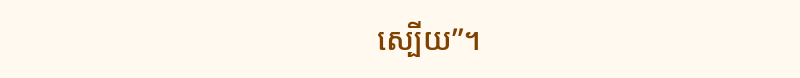ស្បើយ”។